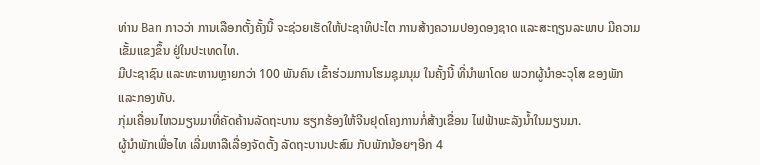ທ່ານ Ban ກາວວ່າ ການເລືອກຕັ້ງຄັ້ງນີ້ ຈະຊ່ວຍເຮັດໃຫ້ປະຊາທິປະໄຕ ການສ້າງຄວາມປອງດອງຊາດ ແລະສະຖຽນລະພາບ ມີຄວາມເຂັ້ມແຂງຂຶ້ນ ຢູ່ໃນປະເທດໄທ.
ມີປະຊາຊົນ ແລະທະຫານຫຼາຍກວ່າ 100 ພັນຄົນ ເຂົ້າຮ່ວມການໂຮມຊຸມນຸມ ໃນຄັ້ງນີ້ ທີ່ນໍາພາໂດຍ ພວກຜູ້ນໍາອະວຸໂສ ຂອງພັກ ແລະກອງທັບ.
ກຸ່ມເຄື່ອນໄຫວມຽນມາທີ່ຄັດຄ້ານລັດຖະບານ ຮຽກຮ້ອງໃຫ້ຈີນຢຸດໂຄງການກໍ່ສ້າງເຂື່ອນ ໄຟຟ້າພະລັງນໍ້າໃນມຽນມາ.
ຜູ້ນໍາພັກເພື່ອໄທ ເລີ່ມຫາລືເລື່ອງຈັດຕັ້ງ ລັດຖະບານປະສົມ ກັບພັກນ້ອຍໆອີກ 4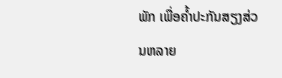ພັກ ເພື່ອຄໍ້າປະກັນສຽງສ່ວນຫລາຍ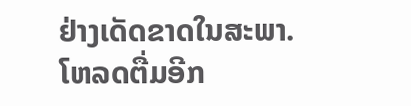ຢ່າງເດັດຂາດໃນສະພາ.
ໂຫລດຕື່ມອີກ